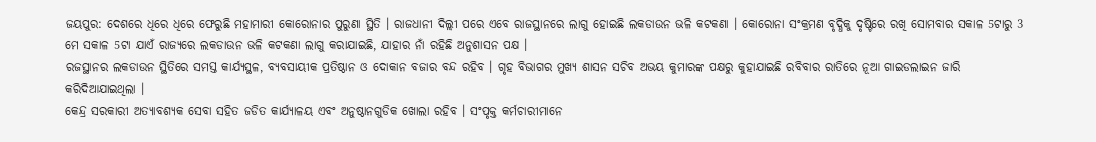ଜୟପୁର: ଦେଶରେ ଧିରେ ଧିରେ ଫେରୁଛି ମହାମାରୀ କୋରୋନାର ପୁରୁଣା ସ୍ଥିତି । ରାଜଧାନୀ ଦିଲ୍ଲୀ ପରେ ଏବେ ରାଜସ୍ଥାନରେ ଲାଗୁ ହୋଇଛି ଲକଡାଉନ ଭଳି କଟକଣା । କୋରୋନା ସଂକ୍ରମଣ ବୃଦ୍ଧିକୁ ଦୃଷ୍ଟିରେ ରଖି ସୋମବାର ସକାଳ 5ଟାରୁ 3 ମେ ସକାଳ 5ଟା ଯାଏଁ ରାଜ୍ୟରେ ଲକଡାଉନ ଭଳି କଟକଣା ଲାଗୁ କରାଯାଇଛି, ଯାହାର ନାଁ ରହିଛି ଅନୁଶାସନ ପକ୍ଷ ।
ରଜସ୍ଥାନର ଲକଡାଉନ ସ୍ଥିତିରେ ସମସ୍ତ କାର୍ଯ୍ୟସ୍ଥଳ, ବ୍ୟବସାୟୀକ ପ୍ରତିଷ୍ଠାନ ଓ ଦୋକାନ ବଜାର ବନ୍ଦ ରହିବ । ଗୃହ ବିଭାଗର ମୁଖ୍ୟ ଶାସନ ସଚିବ ଅଭୟ କୁମାରଙ୍କ ପକ୍ଷରୁ କୁହାଯାଇଛି ରବିବାର ରାତିରେ ନୂଆ ଗାଇଡଲାଇନ ଜାରି କରିଦିଆଯାଇଥିଲା ।
କେନ୍ଦ୍ର ସରକାରୀ ଅତ୍ୟାବଶ୍ୟକ ସେବା ସହିତ ଜଡିତ କାର୍ଯ୍ୟାଳୟ ଏବଂ ଅନୁଷ୍ଠାନଗୁଡିକ ଖୋଲା ରହିବ । ସଂପୃକ୍ତ କର୍ମଚାରୀମାନେ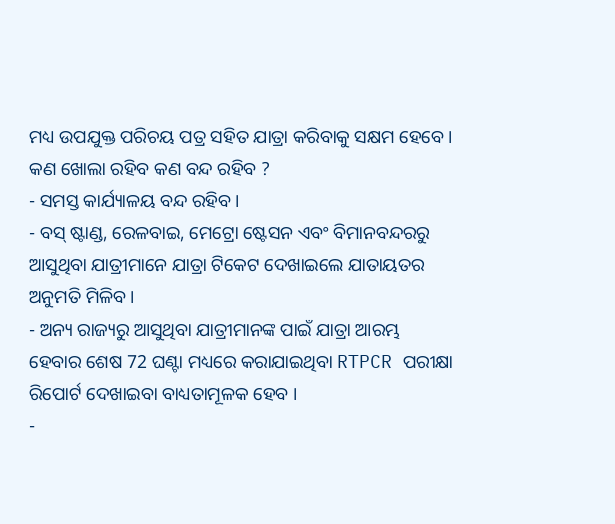ମଧ୍ୟ ଉପଯୁକ୍ତ ପରିଚୟ ପତ୍ର ସହିତ ଯାତ୍ରା କରିବାକୁ ସକ୍ଷମ ହେବେ ।
କଣ ଖୋଲା ରହିବ କଣ ବନ୍ଦ ରହିବ ?
- ସମସ୍ତ କାର୍ଯ୍ୟାଳୟ ବନ୍ଦ ରହିବ ।
- ବସ୍ ଷ୍ଟାଣ୍ଡ, ରେଳବାଇ, ମେଟ୍ରୋ ଷ୍ଟେସନ ଏବଂ ବିମାନବନ୍ଦରରୁ ଆସୁଥିବା ଯାତ୍ରୀମାନେ ଯାତ୍ରା ଟିକେଟ ଦେଖାଇଲେ ଯାତାୟତର ଅନୁମତି ମିଳିବ ।
- ଅନ୍ୟ ରାଜ୍ୟରୁ ଆସୁଥିବା ଯାତ୍ରୀମାନଙ୍କ ପାଇଁ ଯାତ୍ରା ଆରମ୍ଭ ହେବାର ଶେଷ 72 ଘଣ୍ଟା ମଧ୍ୟରେ କରାଯାଇଥିବା RTPCR ପରୀକ୍ଷା ରିପୋର୍ଟ ଦେଖାଇବା ବାଧ୍ୟତାମୂଳକ ହେବ ।
-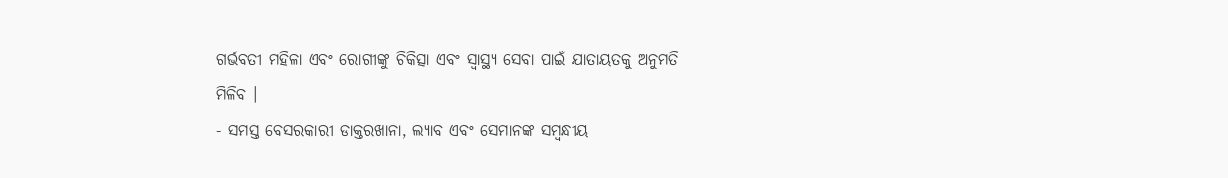ଗର୍ଭବତୀ ମହିଳା ଏବଂ ରୋଗୀଙ୍କୁ ଚିକିତ୍ସା ଏବଂ ସ୍ୱାସ୍ଥ୍ୟ ସେବା ପାଇଁ ଯାତାୟତକୁ ଅନୁମତି ମିଳିବ ।
- ସମସ୍ତ ବେସରକାରୀ ଡାକ୍ତରଖାନା, ଲ୍ୟାବ ଏବଂ ସେମାନଙ୍କ ସମ୍ବନ୍ଧୀୟ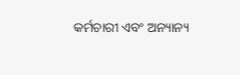କର୍ମଚାରୀ ଏବଂ ଅନ୍ୟାନ୍ୟ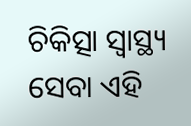ଚିକିତ୍ସା ସ୍ୱାସ୍ଥ୍ୟ ସେବା ଏହି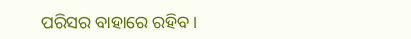ପରିସର ବାହାରେ ରହିବ ।